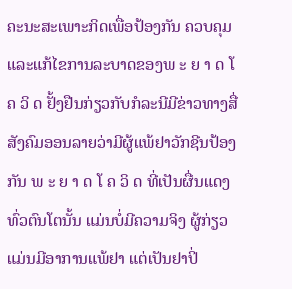ຄະນະສະເພາະກິດເພື່ອປ້ອງກັນ ຄວບຄຸມ ແລະແກ້ໄຂການລະບາດຂອງພ ະ ຍ າ ດ ໂ ຄ ວິ ດ ຢັ້ງຢືນກ່ຽວກັບກໍລະນີມີຂ່າວທາງສື່ສັງຄົມອອນລາຍວ່າມີຜູ້ແພ້ຢາວັກຊີນປ້ອງກັນ ພ ະ ຍ າ ດ ໂ ຄ ວິ ດ ທີ່ເປັນຜື່ນແດງທົ່ວຕົນໂຕນັ້ນ ແມ່ນບໍ່ມີຄວາມຈິງ ຜູ້ກ່ຽວແມ່ນມີອາການແພ້ຢາ ແຕ່ເປັນຢາປິ່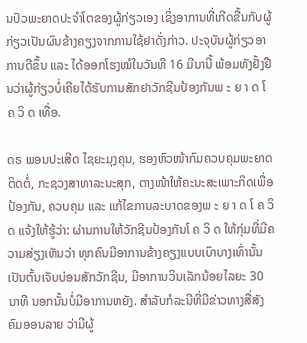ນປົວພະຍາດປະຈຳໂຕຂອງຜູ້ກ່ຽວເອງ ເຊິ່ງອາການທີ່ເກີດຂື້ນກັບຜູ້ກ່ຽວເປັນຜົນຂ້າງຄຽງຈາກການໃຊ້ຢາດັ່ງກ່າວ. ປະຈຸບັນຜູ້ກ່ຽວອາການດີຂຶ້ນ ແລະ ໄດ້ອອກໂຮງໝໍໃນວັນທີ 16 ມີນານີ້ ພ້ອມທັງຢັ້ງຢືນວ່າຜູ້ກ່ຽວບໍ່ເຄີຍໄດ້ຮັບການສັກຢາວັກຊີນປ້ອງກັນພ ະ ຍ າ ດ ໂ ຄ ວິ ດ ເທື່ອ.

ດຣ ພອນປະເສີດ ໄຊຍະມຸງຄຸນ, ຮອງຫົວໜ້າກົມຄວບຄຸມພະຍາດຕິດຕໍ່, ກະຊວງສາທາລະນະສຸກ, ຕາງໜ້າໃຫ້ຄະນະສະເພາະກິດເພື່ອປ້ອງກັນ, ຄວບຄຸມ ແລະ ແກ້ໄຂການລະບາດຂອງພ ະ ຍ າ ດ ໂ ຄ ວິ ດ ແຈ້ງໃຫ້ຮູ້ວ່າ: ຜ່ານການໃຫ້ວັກຊີນປ້ອງກັນໂ ຄ ວິ ດ ໃຫ້ກຸ່ມທີ່ມີຄວາມສ່ຽງເຫັນວ່າ ທຸກຄົນມີອາການຂ້າງຄຽງແບບເບົາບາງເທົ່ານັ້ນ ເປັນຕົ້ນເຈັບບ່ອນສັກວັກຊີນ, ມີອາການວິນເລັກນ້ອຍໄລຍະ 30 ນາທີ ນອກນັ້ນບໍ່ມີອາການຫຍັງ. ສຳລັບກໍລະນີທີ່ມີຂ່າວທາງສື່ສັງຄົມອອນລາຍ ວ່າມີຜູ້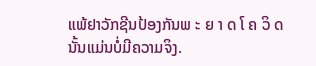ແພ້ຢາວັກຊີນປ້ອງກັນພ ະ ຍ າ ດ ໂ ຄ ວິ ດ ນັ້ນແມ່ນບໍ່ມີຄວາມຈິງ.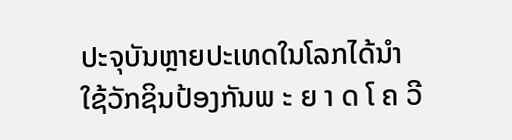ປະຈຸບັນຫຼາຍປະເທດໃນໂລກໄດ້ນຳໃຊ້ວັກຊິນປ້ອງກັນພ ະ ຍ າ ດ ໂ ຄ ວີ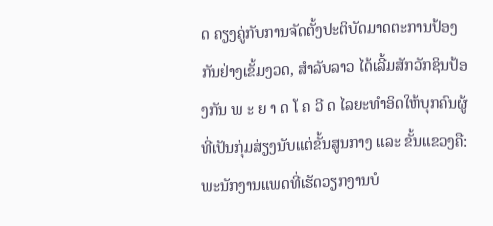ດ ຄຽງຄູ່ກັບການຈັດຕັ້ງປະຕິບັດມາດຕະການປ້ອງກັນຢ່າງເຂັ້ມງວດ, ສຳລັບລາວ ໄດ້ເລີ້ມສັກວັກຊິນປ້ອງກັນ ພ ະ ຍ າ ດ ໂ ຄ ວີ ດ ໄລຍະທໍາອິດໃຫ້ບຸກຄົນຜູ້ທີ່ເປັນກຸ່ມສ່ຽງນັບແຕ່ຂັ້ນສູນກາງ ແລະ ຂັ້ນແຂວງຄື: ພະນັກງານແພດທີ່ເຮັດວຽກງານບໍ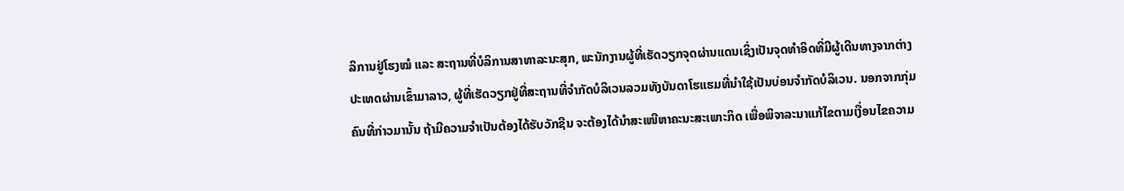ລິການຢູ່ໂຮງໝໍ ແລະ ສະຖານທີ່ບໍລິການສາທາລະນະສຸກ, ພະນັກງານຜູ້ທີ່ເຮັດວຽກຈຸດຜ່ານແດນເຊິ່ງເປັນຈຸດທຳອິດທີ່ມີຜູ້ເດີນທາງຈາກຕ່າງປະເທດຜ່ານເຂົ້າມາລາວ, ຜູ້ທີ່ເຮັດວຽກຢູ່ທີ່ສະຖານທີ່ຈຳກັດບໍລິເວນລວມທັງບັນດາໂຮແຮມທີ່ນຳໃຊ້ເປັນບ່ອນຈຳກັດບໍລິເວນ. ນອກຈາກກຸ່ມຄົນທີ່ກ່າວມານັ້ນ ຖ້າມີຄວາມຈຳເປັນຕ້ອງໄດ້ຮັບວັກຊີນ ຈະຕ້ອງໄດ້ນຳສະເໜີຫາຄະນະສະເພາະກິດ ເພື່ອພິຈາລະນາແກ້ໄຂຕາມເງື່ອນໄຂຄວາມ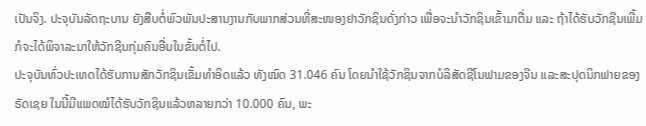ເປັນຈິງ. ປະຈຸບັນລັດຖະບານ ຍັງສືບຕໍ່ພົວພັນປະສານງານກັບພາກສ່ວນທີ່ສະໜອງຢາວັກຊິນດັ່ງກ່າວ ເພື່ອຈະນຳວັກຊິນເຂົ້າມາຕື່ມ ແລະ ຖ້າໄດ້ຮັບວັກຊີນເພີ້ມ ກໍຈະໄດ້ພິຈາລະນາໃຫ້ວັກຊີນກຸ່ມຄົນອື່ນໃນຂັ້ນຕໍ່ໄປ.
ປະຈຸບັນທົ່ວປະເທດໄດ້ຮັບການສັກວັກຊິນເຂັ້ມທໍາອິດແລ້ວ ທັງໝົດ 31.046 ຄົນ ໂດຍນໍາໃຊ້ວັກຊິນຈາກບໍລິສັດຊີໂນຟາມຂອງຈີນ ແລະສະປຸດນິກຟາຍຂອງຣັດເຊຍ ໃນນີ້ມີແພດໝໍໄດ້ຮັບວັກຊິນແລ້ວຫລາຍກວ່າ 10.000 ຄົນ, ພະ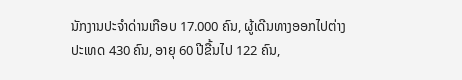ນັກງານປະຈໍາດ່ານເກືອບ 17.000 ຄົນ, ຜູ້ເດີນທາງອອກໄປຕ່າງປະເທດ 430 ຄົນ, ອາຍຸ 60 ປີຂື້ນໄປ 122 ຄົນ,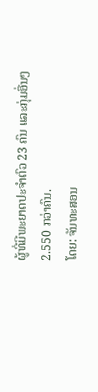ຜູ້ທີ່ມີພະຍາດປະຈໍາຕົວ 23 ຄົນ ແລະກຸ່ມອື່ນໆ 2.550 ກວ່າຄົນ.
ໂດຍ: ຈັນທະສອນ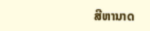ສີຫານາດ